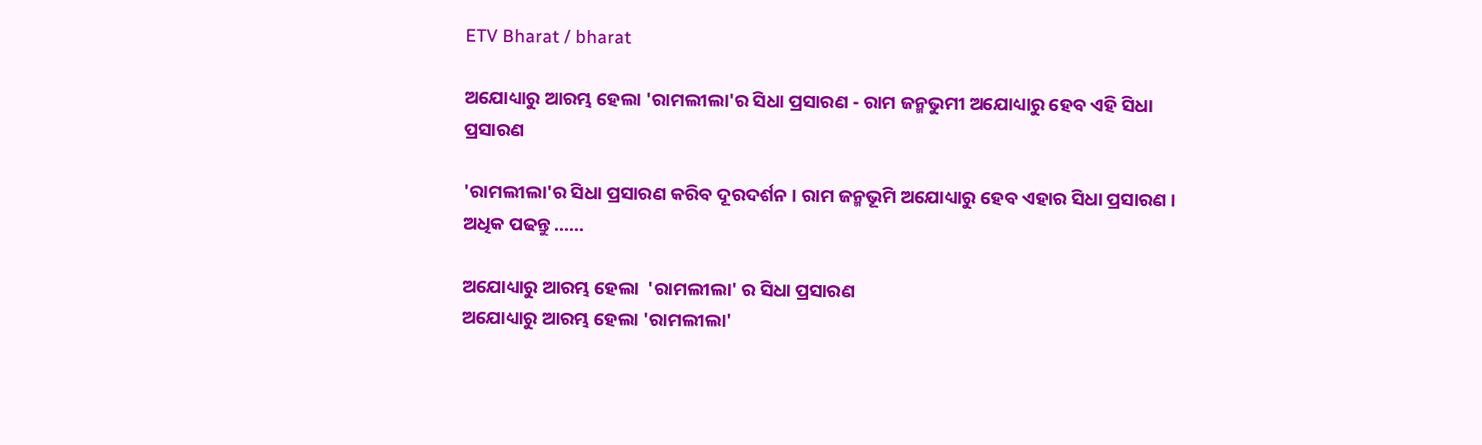ETV Bharat / bharat

ଅଯୋଧ୍ୟାରୁ ଆରମ୍ଭ ହେଲା 'ରାମଲୀଲା'ର ସିଧା ପ୍ରସାରଣ - ରାମ ଜନ୍ମଭୁମୀ ଅଯୋଧ୍ୟାରୁ ହେବ ଏହି ସିଧା ପ୍ରସାରଣ

'ରାମଲୀଲା'ର ସିଧା ପ୍ରସାରଣ କରିବ ଦୂରଦର୍ଶନ । ରାମ ଜନ୍ମଭୂମି ଅଯୋଧ୍ୟାରୁ ହେବ ଏହାର ସିଧା ପ୍ରସାରଣ । ଅଧିକ ପଢନ୍ତୁ ......

ଅଯୋଧ୍ୟାରୁ ଆରମ୍ଭ ହେଲା  'ରାମଲୀଲା' ର ସିଧା ପ୍ରସାରଣ
ଅଯୋଧ୍ୟାରୁ ଆରମ୍ଭ ହେଲା 'ରାମଲୀଲା'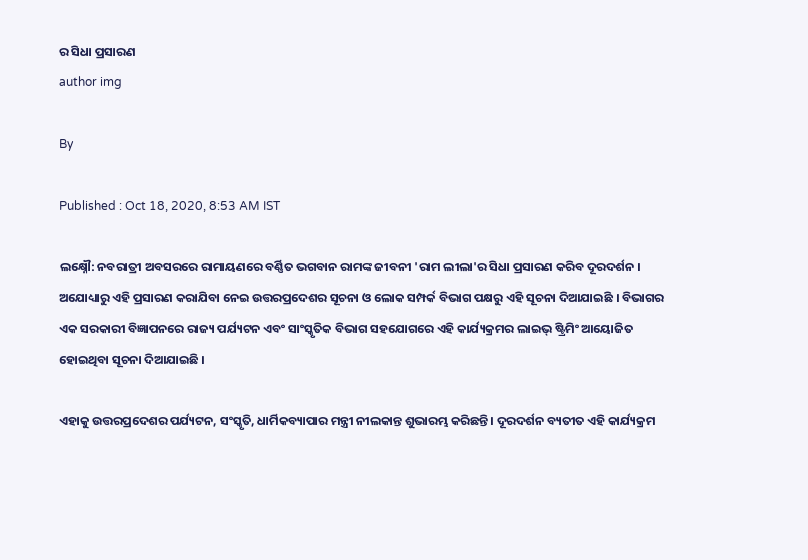ର ସିଧା ପ୍ରସାରଣ
author img

By

Published : Oct 18, 2020, 8:53 AM IST

ଲକ୍ଷ୍ନୌ: ନବରାତ୍ରୀ ଅବସରରେ ରାମାୟଣରେ ବର୍ଣ୍ଣିତ ଭଗବାନ ରାମଙ୍କ ଜୀବନୀ 'ରାମ ଲୀଲା'ର ସିଧା ପ୍ରସାରଣ କରିବ ଦୂରଦର୍ଶନ । ଅଯୋଧ୍ୟାରୁ ଏହି ପ୍ରସାରଣ କରାଯିବା ନେଇ ଉତ୍ତରପ୍ରଦେଶର ସୂଚନା ଓ ଲୋକ ସମ୍ପର୍କ ବିଭାଗ ପକ୍ଷରୁ ଏହି ସୂଚନା ଦିଆଯାଇଛି । ବିଭାଗର ଏକ ସରକାରୀ ବିଜ୍ଞାପନରେ ରାଜ୍ୟ ପର୍ଯ୍ୟଟନ ଏବଂ ସାଂସ୍କୃତିକ ବିଭାଗ ସହଯୋଗରେ ଏହି କାର୍ଯ୍ୟକ୍ରମର ଲାଇଭ୍ ଷ୍ଟ୍ରିମିଂ ଆୟୋଜିତ ହୋଇଥିବା ସୂଚନା ଦିଆଯାଇଛି ।

ଏହାକୁ ଉତ୍ତରପ୍ରଦେଶର ପର୍ଯ୍ୟଟନ, ସଂସ୍କୃତି, ଧାର୍ମିକବ୍ୟାପାର ମନ୍ତ୍ରୀ ନୀଲକାନ୍ତ ଶୁଭାରମ୍ଭ କରିଛନ୍ତି । ଦୂରଦର୍ଶନ ବ୍ୟତୀତ ଏହି କାର୍ଯ୍ୟକ୍ରମ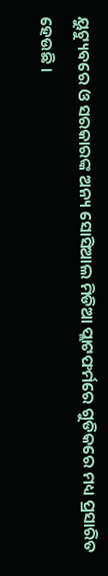ୟୁଟ୍ୟୁବରେ ଓ ସରକାରଙ୍କ ଅନ୍ୟ ସୋସିଆଲ ମିଡିଆ ପ୍ଲାଟଫର୍ମରେ ଗୁଡିକରେ ମଧ୍ୟ ପ୍ରସାରିତ ହେଉଛି ।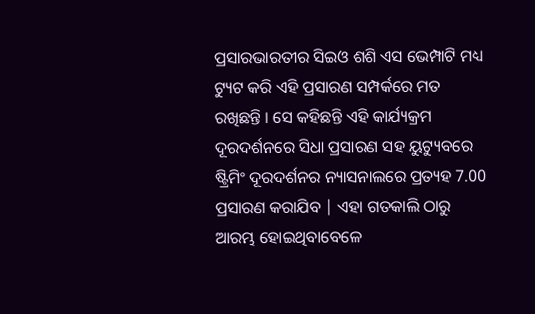ପ୍ରସାରଭାରତୀର ସିଇଓ ଶଶି ଏସ ଭେମ୍ପାଟି ମଧ୍ୟ ଟ୍ୟୁଟ କରି ଏହି ପ୍ରସାରଣ ସମ୍ପର୍କରେ ମତ ରଖିଛନ୍ତି । ସେ କହିଛନ୍ତି ଏହି କାର୍ଯ୍ୟକ୍ରମ ଦୂରଦର୍ଶନରେ ସିଧା ପ୍ରସାରଣ ସହ ୟୁଟ୍ୟୁବରେ ଷ୍ଟ୍ରିମିଂ ଦୂରଦର୍ଶନର ନ୍ୟାସନାଲରେ ପ୍ରତ୍ୟହ 7.00 ପ୍ରସାରଣ କରାଯିବ | ଏହା ଗତକାଲି ଠାରୁ ଆରମ୍ଭ ହୋଇଥିବାବେଳେ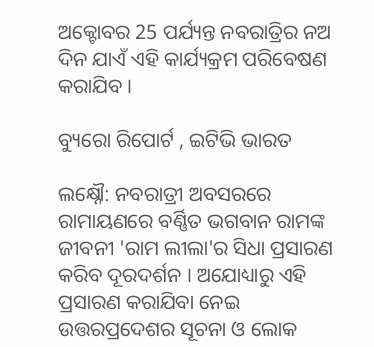ଅକ୍ଟୋବର 25 ପର୍ଯ୍ୟନ୍ତ ନବରାତ୍ରିର ନଅ ଦିନ ଯାଏଁ ଏହି କାର୍ଯ୍ୟକ୍ରମ ପରିବେଷଣ କରାଯିବ ।

ବ୍ୟୁରୋ ରିପୋର୍ଟ , ଇଟିଭି ଭାରତ

ଲକ୍ଷ୍ନୌ: ନବରାତ୍ରୀ ଅବସରରେ ରାମାୟଣରେ ବର୍ଣ୍ଣିତ ଭଗବାନ ରାମଙ୍କ ଜୀବନୀ 'ରାମ ଲୀଲା'ର ସିଧା ପ୍ରସାରଣ କରିବ ଦୂରଦର୍ଶନ । ଅଯୋଧ୍ୟାରୁ ଏହି ପ୍ରସାରଣ କରାଯିବା ନେଇ ଉତ୍ତରପ୍ରଦେଶର ସୂଚନା ଓ ଲୋକ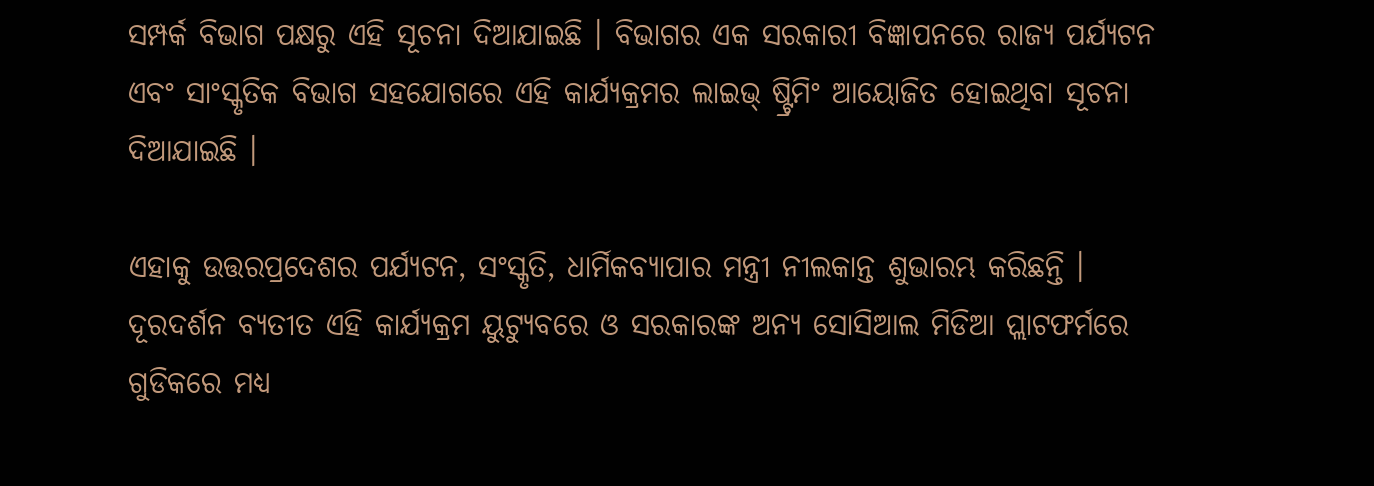ସମ୍ପର୍କ ବିଭାଗ ପକ୍ଷରୁ ଏହି ସୂଚନା ଦିଆଯାଇଛି । ବିଭାଗର ଏକ ସରକାରୀ ବିଜ୍ଞାପନରେ ରାଜ୍ୟ ପର୍ଯ୍ୟଟନ ଏବଂ ସାଂସ୍କୃତିକ ବିଭାଗ ସହଯୋଗରେ ଏହି କାର୍ଯ୍ୟକ୍ରମର ଲାଇଭ୍ ଷ୍ଟ୍ରିମିଂ ଆୟୋଜିତ ହୋଇଥିବା ସୂଚନା ଦିଆଯାଇଛି ।

ଏହାକୁ ଉତ୍ତରପ୍ରଦେଶର ପର୍ଯ୍ୟଟନ, ସଂସ୍କୃତି, ଧାର୍ମିକବ୍ୟାପାର ମନ୍ତ୍ରୀ ନୀଲକାନ୍ତ ଶୁଭାରମ୍ଭ କରିଛନ୍ତି । ଦୂରଦର୍ଶନ ବ୍ୟତୀତ ଏହି କାର୍ଯ୍ୟକ୍ରମ ୟୁଟ୍ୟୁବରେ ଓ ସରକାରଙ୍କ ଅନ୍ୟ ସୋସିଆଲ ମିଡିଆ ପ୍ଲାଟଫର୍ମରେ ଗୁଡିକରେ ମଧ୍ୟ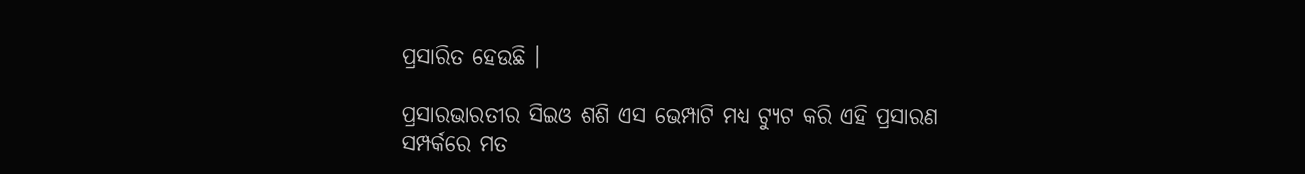ପ୍ରସାରିତ ହେଉଛି ।

ପ୍ରସାରଭାରତୀର ସିଇଓ ଶଶି ଏସ ଭେମ୍ପାଟି ମଧ୍ୟ ଟ୍ୟୁଟ କରି ଏହି ପ୍ରସାରଣ ସମ୍ପର୍କରେ ମତ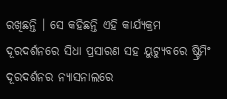ରଖିଛନ୍ତି । ସେ କହିଛନ୍ତି ଏହି କାର୍ଯ୍ୟକ୍ରମ ଦୂରଦର୍ଶନରେ ସିଧା ପ୍ରସାରଣ ସହ ୟୁଟ୍ୟୁବରେ ଷ୍ଟ୍ରିମିଂ ଦୂରଦର୍ଶନର ନ୍ୟାସନାଲରେ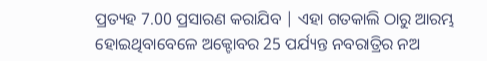ପ୍ରତ୍ୟହ 7.00 ପ୍ରସାରଣ କରାଯିବ | ଏହା ଗତକାଲି ଠାରୁ ଆରମ୍ଭ ହୋଇଥିବାବେଳେ ଅକ୍ଟୋବର 25 ପର୍ଯ୍ୟନ୍ତ ନବରାତ୍ରିର ନଅ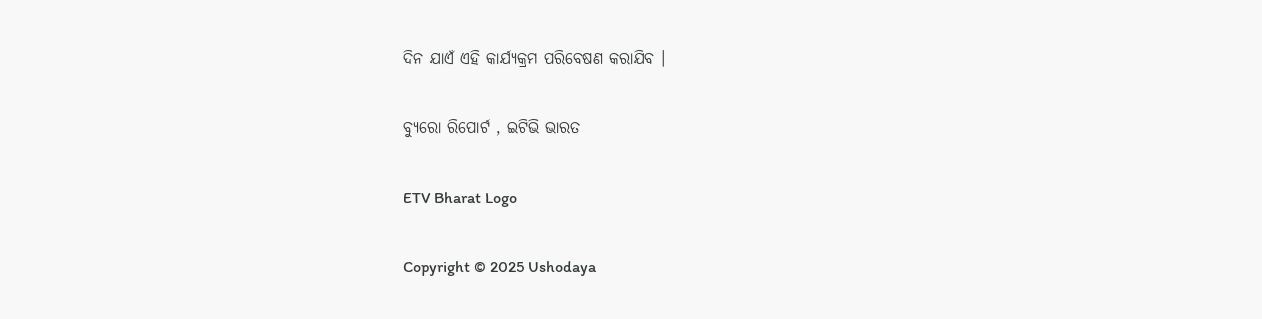ଦିନ ଯାଏଁ ଏହି କାର୍ଯ୍ୟକ୍ରମ ପରିବେଷଣ କରାଯିବ ।

ବ୍ୟୁରୋ ରିପୋର୍ଟ , ଇଟିଭି ଭାରତ

ETV Bharat Logo

Copyright © 2025 Ushodaya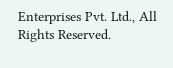Enterprises Pvt. Ltd., All Rights Reserved.